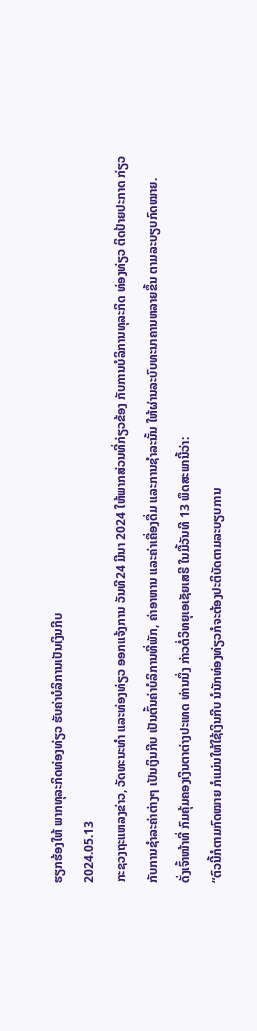ຮຽກຮ້ອງໃຫ້ ພາກທຸລະກິດທ່ອງທ່ຽວ ຮັບຄ່າບໍລິການເປັນເງິນກີບ
2024.05.13
ກະຊວງຖະແຫລງຂ່າວ, ວັດທະນະທໍາ ແລະທ່ອງທ່ຽວ ອອກແຈ້ງການ ວັນທີ24 ມີນາ 2024 ໃຫ້ພາກສ່ວນທີ່ກ່ຽວຂ້ອງ ກັບການບໍລິການທຸລະກິດ ທ່ອງທ່ຽວ ຕິດປ້າຍປະກາດ ກ່ຽວກັບການຊໍາລະຄ່າຕ່າງໆ ເປັນເງິນກີບ ເປັນຕົ້ນຄ່າບໍລິການທີ່ພັກ, ຄ່າອາຫານ ແລະຄ່າເຄື່ອງດື່ມ ແລະການຊໍາລະນັ້ນ ໃຫ້ຜ່ານລະບົບທະນາຄານຫລາຍຂຶ້ນ ຕາມລະບຽບກົດໝາຍ.
ດັ່ງເຈົ້າໜ້າທີ່ ກົມຄຸ້ມຄອງເງິນຕາຕ່າງປະເທດ ທ່ານນຶ່ງ ກ່າວຕໍ່ວິທຍຸເອເຊັຍເສຣີ ໃນມື້ວັນທີ 13 ພຶດສະພານີ້ວ່າ:
“ຕົວນີ້ກໍຕາມກົດໝາຍ ກໍແມ່ນໃຫ້ໃຊ້ເງິນກີບ ນໍນັກທ່ອງທ່ຽວກໍຈະຕ້ອງປະຕິບັດຕາມລະບຽບການ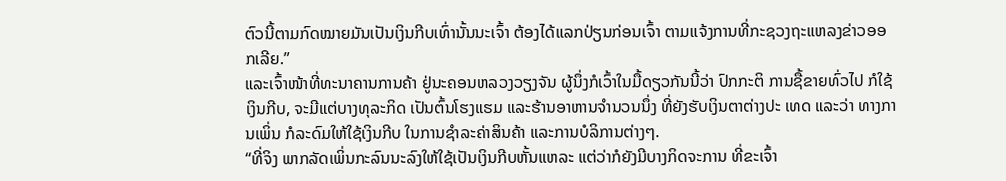ຕົວນີ້ຕາມກົດໝາຍມັນເປັນເງິນກີບເທົ່ານັ້ນນະເຈົ້າ ຕ້ອງໄດ້ແລກປ່ຽນກ່ອນເຈົ້າ ຕາມແຈ້ງການທີ່ກະຊວງຖະແຫລງຂ່າວອອກເລີຍ.”
ແລະເຈົ້າໜ້າທີ່ທະນາຄານການຄ້າ ຢູ່ນະຄອນຫລວງວຽງຈັນ ຜູ້ນຶ່ງກໍເວົ້າໃນມື້ດຽວກັນນີ້ວ່າ ປົກກະຕິ ການຊື້ຂາຍທົ່ວໄປ ກໍໃຊ້ເງິນກີບ, ຈະມີແຕ່ບາງທຸລະກິດ ເປັນຕົ້ນໂຮງແຮມ ແລະຮ້ານອາຫານຈໍານວນນຶ່ງ ທີ່ຍັງຮັບເງິນຕາຕ່າງປະ ເທດ ແລະວ່າ ທາງການເພິ່ນ ກໍລະດົມໃຫ້ໃຊ້ເງິນກີບ ໃນການຊໍາລະຄ່າສິນຄ້າ ແລະການບໍລິການຕ່າງໆ.
“ທີ່ຈິງ ພາກລັດເພິ່ນກະລົນນະລົງໃຫ້ໃຊ້ເປັນເງິນກີບຫັ້ນແຫລະ ແຕ່ວ່າກໍຍັງມີບາງກິດຈະການ ທີ່ຂະເຈົ້າ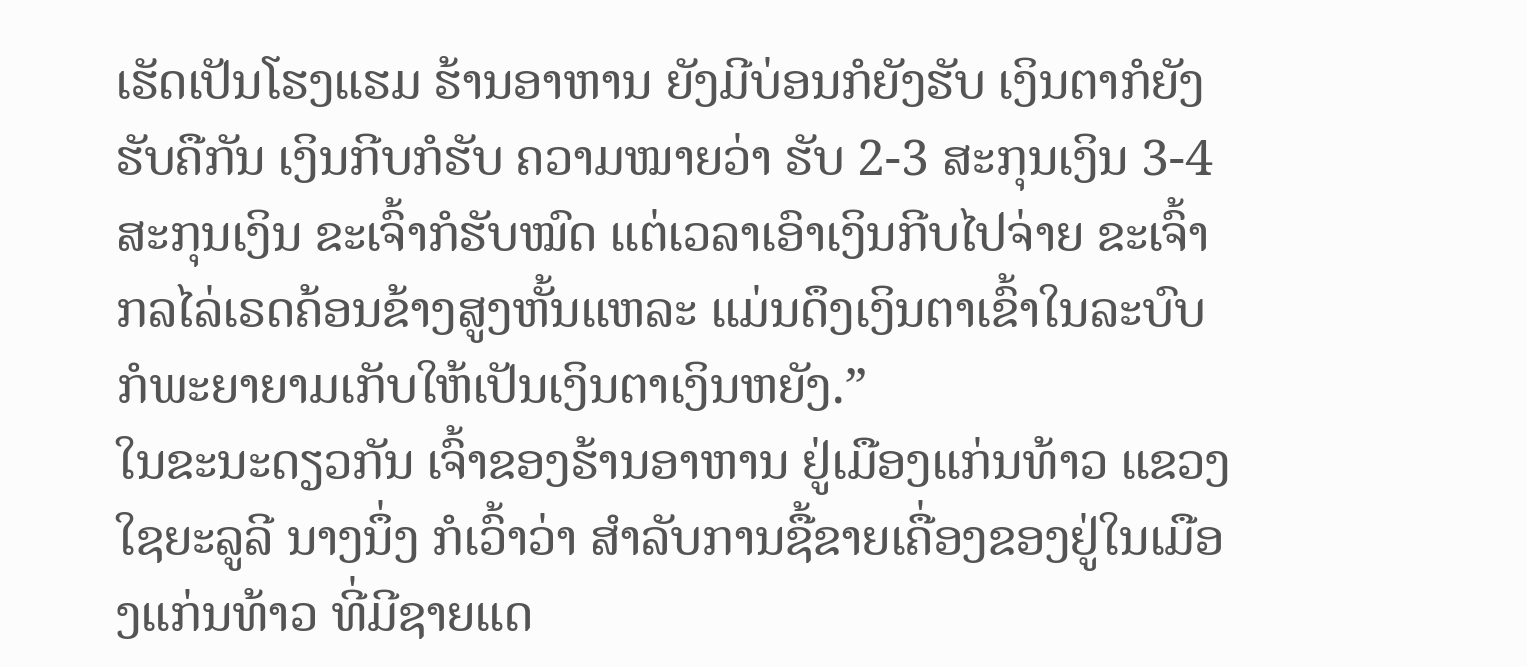ເຮັດເປັນໂຮງແຮມ ຮ້ານອາຫານ ຍັງມີບ່ອນກໍຍັງຮັບ ເງິນຕາກໍຍັງຮັບຄືກັນ ເງິນກີບກໍຮັບ ຄວາມໝາຍວ່າ ຮັບ 2-3 ສະກຸນເງິນ 3-4 ສະກຸນເງິນ ຂະເຈົ້າກໍຮັບໝົດ ແຕ່ເວລາເອົາເງິນກີບໄປຈ່າຍ ຂະເຈົ້າກລໄລ່ເຣດຄ້ອນຂ້າງສູງຫັ້ນແຫລະ ແມ່ນດຶງເງິນຕາເຂົ້າໃນລະບົບ ກໍພະຍາຍາມເກັບໃຫ້ເປັນເງິນຕາເງິນຫຍັງ.”
ໃນຂະນະດຽວກັນ ເຈົ້າຂອງຮ້ານອາຫານ ຢູ່ເມືອງແກ່ນທ້າວ ແຂວງໃຊຍະລູລີ ນາງນຶ່ງ ກໍເວົ້າວ່າ ສໍາລັບການຊື້ຂາຍເຄື່ອງຂອງຢູ່ໃນເມືອງແກ່ນທ້າວ ທີ່ມີຊາຍແດ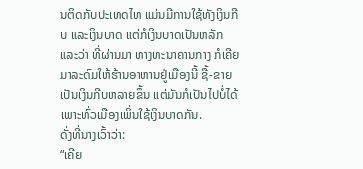ນຕິດກັບປະເທດໄທ ແມ່ນມີການໃຊ້ທັງເງິນກີບ ແລະເງິນບາດ ແຕ່ກໍເງິນບາດເປັນຫລັກ ແລະວ່າ ທີ່ຜ່ານມາ ທາງທະນາຄານກາງ ກໍເຄີຍມາລະດົມໃຫ້ຮ້ານອາຫານຢູ່ເມືອງນີ້ ຊື້-ຂາຍເປັນເງິນກີບຫລາຍຂຶ້ນ ແຕ່ມັນກໍເປັນໄປບໍ່ໄດ້ ເພາະທົ່ວເມືອງເພິ່ນໃຊ້ເງິນບາດກັນ.
ດັ່ງທີ່ນາງເວົ້າວ່າ:
“ເຄີຍ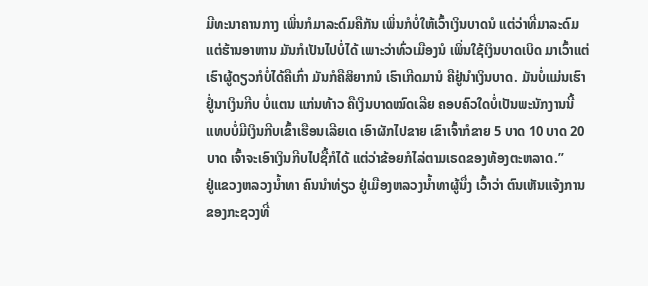ມີທະນາຄານກາງ ເພິ່ນກໍມາລະດົມຄືກັນ ເພິ່ນກໍບໍ່ໃຫ້ເວົ້າເງິນບາດນໍ ແຕ່ວ່າທີ່ມາລະດົມແຕ່ຮ້ານອາຫານ ມັນກໍເປັນໄປບໍ່ໄດ້ ເພາະວ່າທົ່ວເມືອງນໍ ເພິ່ນໃຊ້ເງິນບາດເບິດ ມາເວົ້າແຕ່ເຮົາຜູ້ດຽວກໍບໍ່ໄດ້ຄືເກົ່າ ມັນກໍຄືສິຍາກນໍ ເຮົາເກີດມານໍ ຄືຢູ່ນໍາເງິນບາດ. ມັນບໍ່ແມ່ນເຮົາຢູ່ໍນາເງິນກີບ ບໍ່ແຕນ ແກ່ນທ້າວ ຄືເງິນບາດໝົດເລີຍ ຄອບຄົວໃດບໍ່ເປັນພະນັກງານນີ້ ແທບບໍ່ມີເງິນກີບເຂົ້າເຮືອນເລີຍເດ ເອົາຜັກໄປຂາຍ ເຂົາເຈົ້າກໍຂາຍ 5 ບາດ 10 ບາດ 20 ບາດ ເຈົ້າຈະເອົາເງິນກີບໄປຊື້ກໍໄດ້ ແຕ່ວ່າຂ້ອຍກໍໄລ່ຕາມເຣດຂອງທ້ອງຕະຫລາດ.”
ຢູ່ແຂວງຫລວງນໍ້າທາ ຄົນນໍາທ່ຽວ ຢູ່ເມືອງຫລວງນໍ້າທາຜູ້ນຶ່ງ ເວົ້າວ່າ ຕົນເຫັນແຈ້ງການຂອງກະຊວງທີ່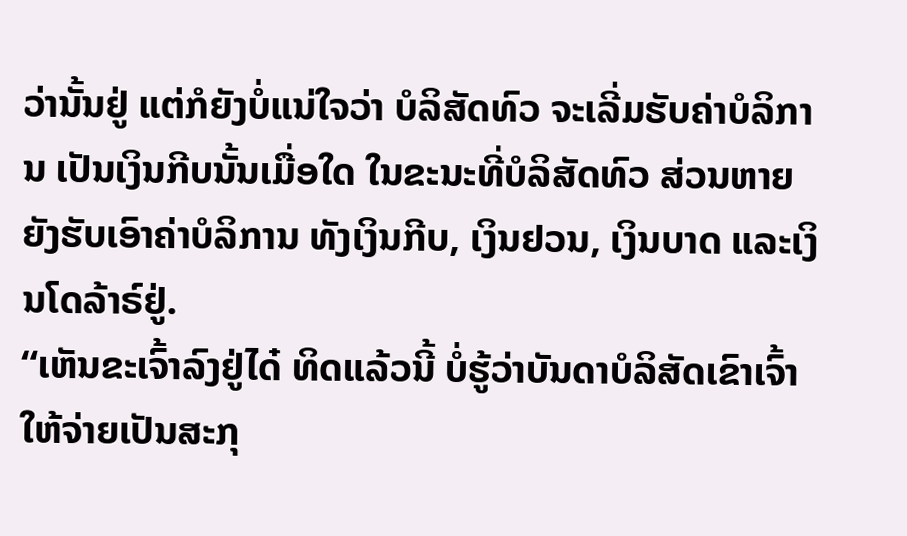ວ່ານັ້ນຢູ່ ແຕ່ກໍຍັງບໍ່ແນ່ໃຈວ່າ ບໍລິສັດທົວ ຈະເລີ່ມຮັບຄ່າບໍລິການ ເປັນເງິນກີບນັ້ນເມື່ອໃດ ໃນຂະນະທີ່ບໍລິສັດທົວ ສ່ວນຫາຍ ຍັງຮັບເອົາຄ່າບໍລິການ ທັງເງິນກີບ, ເງິນຢວນ, ເງິນບາດ ແລະເງິນໂດລ້າຣ໌ຢູ່.
“ເຫັນຂະເຈົ້າລົງຢູ່ໄດ໋ ທິດແລ້ວນີ້ ບໍ່ຮູ້ວ່າບັນດາບໍລິສັດເຂົາເຈົ້າໃຫ້ຈ່າຍເປັນສະກຸ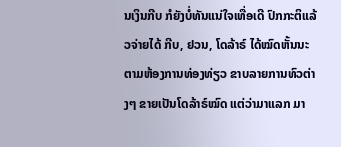ນເງິນກີບ ກໍຍັງບໍ່ທັນແນ່ໃຈເທື່ອເດີ ປົກກະຕິແລ້ວຈ່າຍໄດ້ ກີບ, ຢວນ, ໂດລ້າຣ໌ ໄດ້ໝົດຫັ້ນນະ ຕາມຫ້ອງການທ່ອງທ່ຽວ ຂາບລາຍການທົວຕ່າງໆ ຂາຍເປັນໂດລ້າຣ໌ໝົດ ແຕ່ວ່າມາແລກ ມາ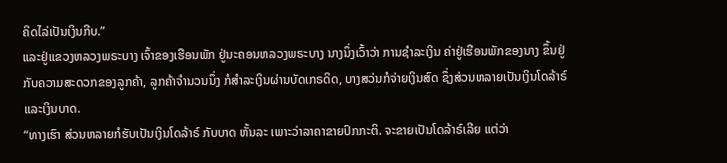ຄິດໄລ່ເປັນເງິນກີບ.”
ແລະຢູ່ແຂວງຫລວງພຣະບາງ ເຈົ້າຂອງເຮືອນພັກ ຢູ່ນະຄອນຫລວງພຣະບາງ ນາງນຶ່ງເວົ້າວ່າ ການຊໍາລະເງິນ ຄ່າຢູ່ເຮືອນພັກຂອງນາງ ຂຶ້ນຢູ່ກັບຄວາມສະດວກຂອງລູກຄ້າ, ລູກຄ້າຈໍານວນນຶ່ງ ກໍສໍາລະເງິນຜ່ານບັດເກຣດິດ, ບາງສວ່ນກໍຈ່າຍເງິນສົດ ຊຶ່ງສ່ວນຫລາຍເປັນເງິນໂດລ້າຣ໌ ແລະເງິນບາດ.
“ທາງເຮົາ ສ່ວນຫລາຍກໍຮັບເປັນເງິນໂດລ້າຣ໌ ກັບບາດ ຫັ້ນລະ ເພາະວ່າລາຄາຂາຍປົກກະຕິ. ຈະຂາຍເປັນໂດລ້າຣ໌ເລີຍ ແຕ່ວ່າ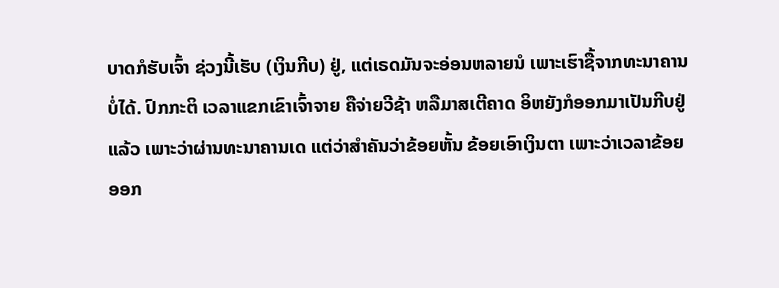ບາດກໍຮັບເຈົ້າ ຊ່ວງນີ້ເຮັບ (ເງິນກີບ) ຢູ່, ແຕ່ເຣດມັນຈະອ່ອນຫລາຍນໍ ເພາະເຮົາຊື້ຈາກທະນາຄານບໍ່ໄດ້. ປົກກະຕິ ເວລາແຂກເຂົາເຈົ້າຈາຍ ຄືຈ່າຍວີຊ້າ ຫລືມາສເຕີຄາດ ອິຫຍັງກໍອອກມາເປັນກີບຢູ່ແລ້ວ ເພາະວ່າຜ່ານທະນາຄານເດ ແຕ່ວ່າສໍາຄັນວ່າຂ້ອຍຫັ້ນ ຂ້ອຍເອົາເງິນຕາ ເພາະວ່າເວລາຂ້ອຍອອກ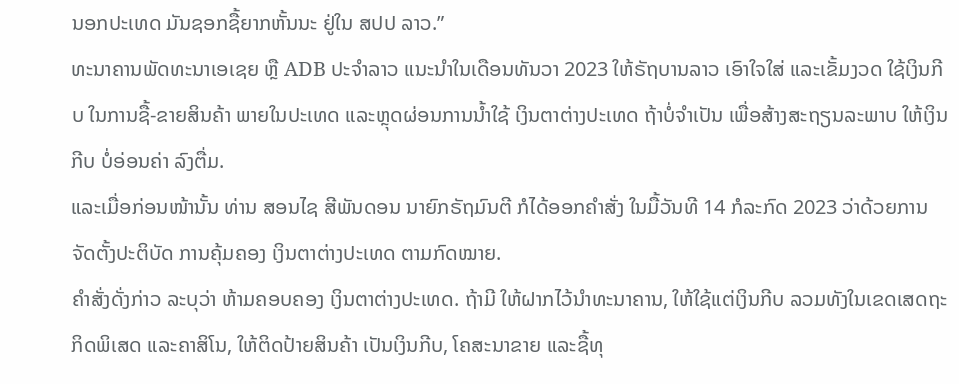ນອກປະເທດ ມັນຊອກຊື້ຍາກຫັ້ນນະ ຢູ່ໃນ ສປປ ລາວ.”
ທະນາຄານພັດທະນາເອເຊຍ ຫຼື ADB ປະຈໍາລາວ ແນະນໍາໃນເດືອນທັນວາ 2023 ໃຫ້ຣັຖບານລາວ ເອົາໃຈໃສ່ ແລະເຂັ້ມງວດ ໃຊ້ເງິນກີບ ໃນການຊື້-ຂາຍສິນຄ້າ ພາຍໃນປະເທດ ແລະຫຼຸດຜ່ອນການນໍ້າໃຊ້ ເງິນຕາຕ່າງປະເທດ ຖ້າບໍ່ຈໍາເປັນ ເພື່ອສ້າງສະຖຽນລະພາບ ໃຫ້ເງິນກີບ ບໍ່ອ່ອນຄ່າ ລົງຕື່ມ.
ແລະເມື່ອກ່ອນໜ້ານັ້ນ ທ່ານ ສອນໄຊ ສີພັນດອນ ນາຍົກຣັຖມົນຕີ ກໍໄດ້ອອກຄໍາສັ່ງ ໃນມື້ວັນທີ 14 ກໍລະກົດ 2023 ວ່າດ້ວຍການຈັດຕັ້ງປະຕິບັດ ການຄຸ້ມຄອງ ເງິນຕາຕ່າງປະເທດ ຕາມກົດໝາຍ.
ຄໍາສັ່ງດັ່ງກ່າວ ລະບຸວ່າ ຫ້າມຄອບຄອງ ເງິນຕາຕ່າງປະເທດ. ຖ້າມີ ໃຫ້ຝາກໄວ້ນໍາທະນາຄານ, ໃຫ້ໃຊ້ແຕ່ເງິນກີບ ລວມທັງໃນເຂດເສດຖະກິດພິເສດ ແລະຄາສິໂນ, ໃຫ້ຕິດປ້າຍສິນຄ້າ ເປັນເງິນກີບ, ໂຄສະນາຂາຍ ແລະຊື້ທຸ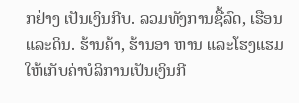ກຢ່າງ ເປັນເງິນກີບ. ລວມທັງການຊື້ລົດ, ເຮືອນ ແລະດິນ. ຮ້ານຄ້າ, ຮ້ານອາ ຫານ ແລະໂຮງແຮມ ໃຫ້ເກັບຄ່າບໍລິການເປັນເງິນກີ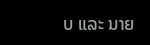ບ ແລະ ນາຍ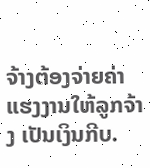ຈ້າງຕ້ອງຈ່າຍຄ່າແຮງງານໃຫ້ລູກຈ້າງ ເປັນເງິນກີບ.